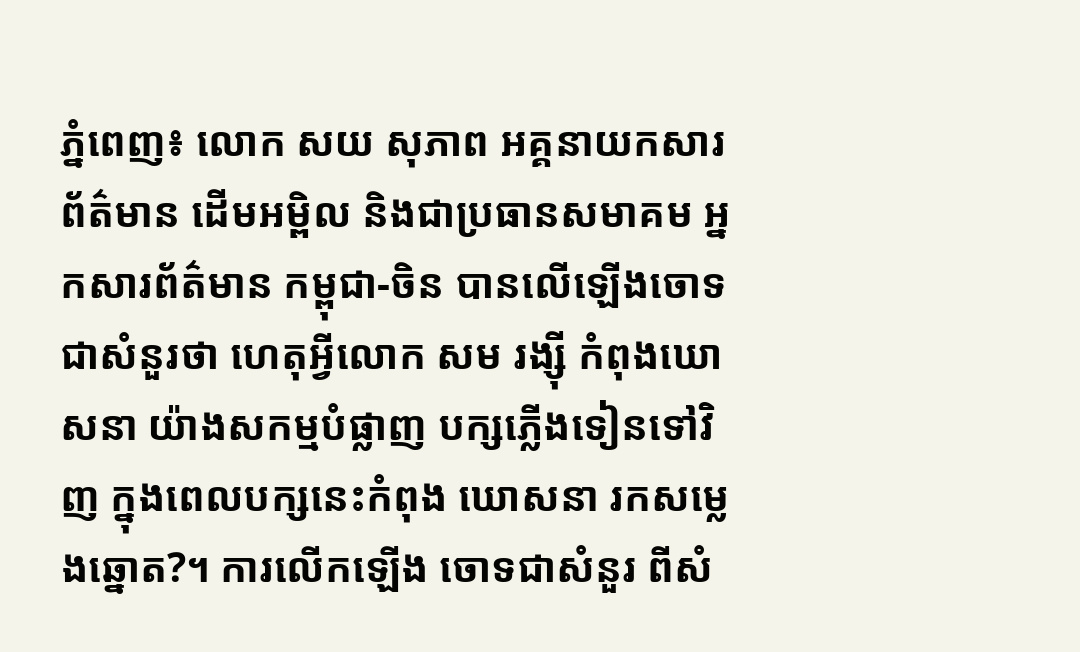ភ្នំពេញ៖ លោក សយ សុភាព អគ្គនាយកសារព័ត៌មាន ដើមអម្ពិល និងជាប្រធានសមាគម អ្នកសារព័ត៌មាន កម្ពុជា-ចិន បានលើឡើងចោទជាសំនួរថា ហេតុអ្វីលោក សម រង្ស៊ី កំពុងឃោសនា យ៉ាងសកម្មបំផ្លាញ បក្សភ្លើងទៀនទៅវិញ ក្នុងពេលបក្សនេះកំពុង ឃោសនា រកសម្លេងឆ្នោត?។ ការលើកឡើង ចោទជាសំនួរ ពីសំ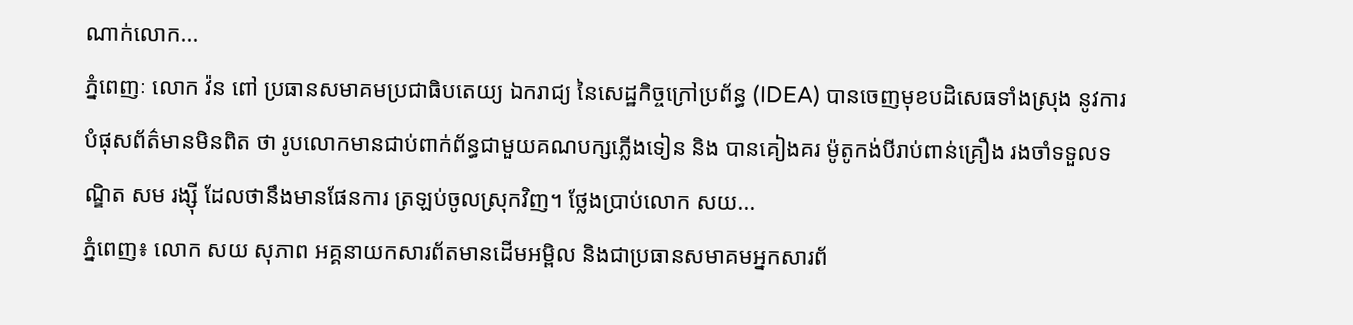ណាក់លោក...
ភ្នំពេញៈ លោក វ៉ន ពៅ ប្រធានសមាគមប្រជាធិបតេយ្យ ឯករាជ្យ នៃសេដ្ឋកិច្ចក្រៅប្រព័ន្ធ (IDEA) បានចេញមុខបដិសេធទាំងស្រុង នូវការបំផុសព័ត៌មានមិនពិត ថា រូបលោកមានជាប់ពាក់ព័ន្ធជាមួយគណបក្សភ្លើងទៀន និង បានគៀងគរ ម៉ូតូកង់បីរាប់ពាន់គ្រឿង រងចាំទទួលទណ្ឌិត សម រង្ស៊ី ដែលថានឹងមានផែនការ ត្រឡប់ចូលស្រុកវិញ។ ថ្លែងប្រាប់លោក សយ...
ភ្នំពេញ៖ លោក សយ សុភាព អគ្គនាយកសារព័តមានដើមអម្ពិល និងជាប្រធានសមាគមអ្នកសារព័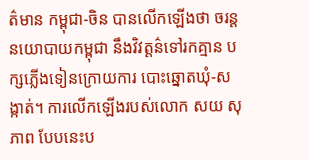ត៌មាន កម្ពុជា-ចិន បានលើកឡើងថា ចរន្តនយោបាយកម្ពុជា នឹងវិវត្តន៌ទៅរកគ្មាន បក្សភ្លើងទៀនក្រោយការ បោះឆ្នោតឃុំ-សង្កាត់។ ការលើកឡើងរបស់លោក សយ សុភាព បែបនេះប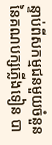ន្ទាប់ពីសកម្មជនមួយចំនួន នៃគណបក្សភ្លើងទៀន បា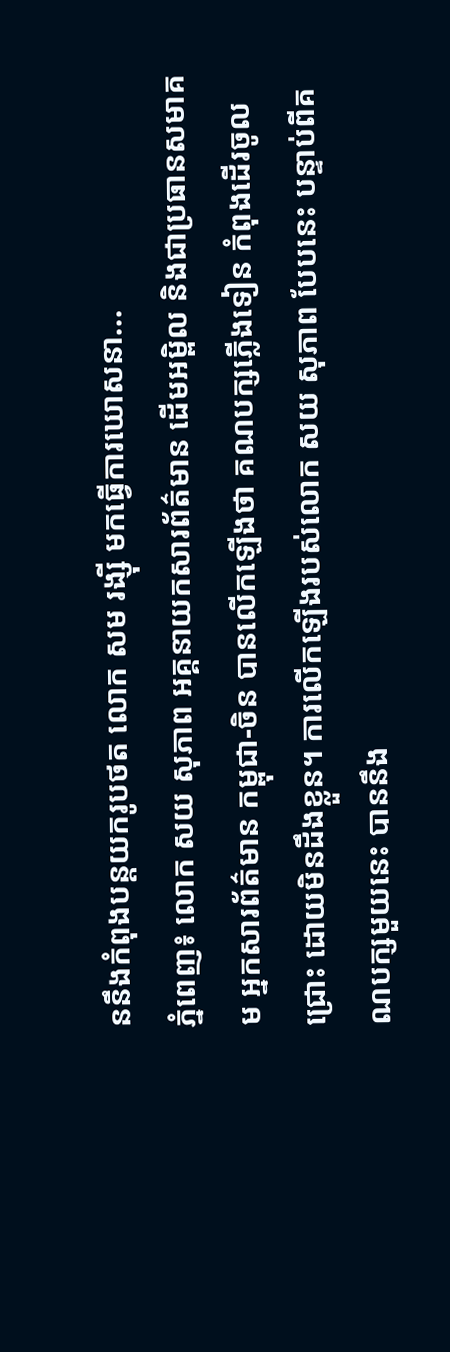ននឹងកំពុងបន្តយករូបថត លោក សម រង្ស៊ី មកធ្វើការឃោសនា...
ភ្នំពេញ៖ លោក សយ សុភាព អគ្គនាយកសារព័ត៌មាន ដើមអម្ពិល និងជាប្រធានសមាគម អ្នកសារព័ត៌មាន កម្ពុជា-ចិន បានលើកឡើងថា គណបក្សភ្លើងទៀន កំពុងដើរចូលជ្រោះ ដោយមិនដឹងខ្លួន។ ការលើកឡើងរបស់លោក សយ សុភាព បែបនេះ បន្ទាប់ពីគណបក្សមួយនេះ បាននឹង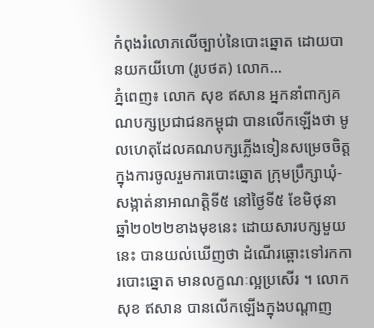កំពុងរំលោភលើច្បាប់នៃបោះឆ្នោត ដោយបានយកយីហោ (រូបថត) លោក...
ភ្នំពេញ៖ លោក សុខ ឥសាន អ្នកនាំពាក្យគណបក្សប្រជាជនកម្ពុជា បានលើកឡើងថា មូលហេតុដែលគណបក្សភ្លើងទៀនសម្រេចចិត្ត ក្នុងការចូលរួមការបោះឆ្នោត ក្រុមប្រឹក្សាឃុំ-សង្កាត់នាអាណត្តិទី៥ នៅថ្ងៃទី៥ ខែមិថុនា ឆ្នាំ២០២២ខាងមុខនេះ ដោយសារបក្សមួយនេះ បានយល់ឃើញថា ដំណើរឆ្ពោះទៅរកការបោះឆ្នោត មានលក្ខណៈល្អប្រសើរ ។ លោក សុខ ឥសាន បានលើកឡើងក្នុងបណ្តាញ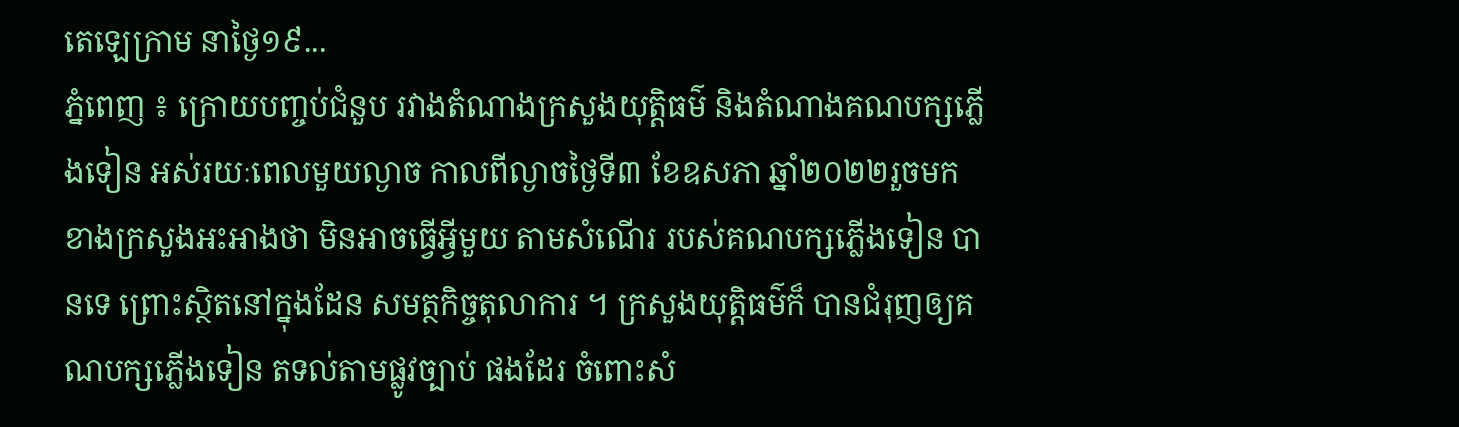តេឡេក្រាម នាថ្ងៃ១៩...
ភ្នំពេញ ៖ ក្រោយបញ្ចប់ជំនួប រវាងតំណាងក្រសួងយុត្តិធម៌ និងតំណាងគណបក្សភ្លើងទៀន អស់រយៈពេលមួយល្ងាច កាលពីល្ងាចថ្ងៃទី៣ ខែឧសភា ឆ្នាំ២០២២រួចមក ខាងក្រសួងអះអាងថា មិនអាចធ្វើអ្វីមួយ តាមសំណើរ របស់គណបក្សភ្លើងទៀន បានទេ ព្រោះស្ថិតនៅក្នុងដែន សមត្ថកិច្ចតុលាការ ។ ក្រសួងយុត្តិធម៌ក៏ បានជំរុញឲ្យគណបក្សភ្លើងទៀន តទល់តាមផ្លូវច្បាប់ ផងដែរ ចំពោះសំ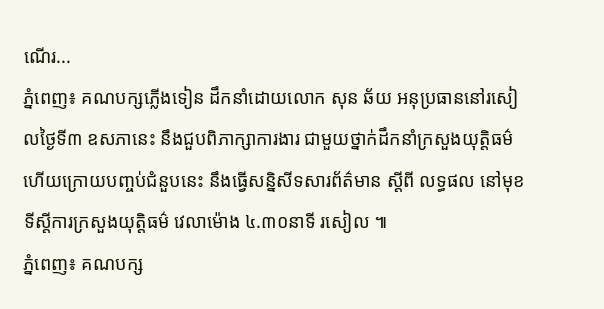ណើរ...
ភ្នំពេញ៖ គណបក្សភ្លើងទៀន ដឹកនាំដោយលោក សុន ឆ័យ អនុប្រធាននៅរសៀលថ្ងៃទី៣ ឧសភានេះ នឹងជួបពិភាក្សាការងារ ជាមួយថ្នាក់ដឹកនាំក្រសួងយុត្តិធម៌ ហើយក្រោយបញ្ចប់ជំនួបនេះ នឹងធ្វើសន្និសីទសារព័ត៌មាន ស្តីពី លទ្ធផល នៅមុខទីស្តីការក្រសួងយុត្តិធម៌ វេលាម៉ោង ៤.៣០នាទី រសៀល ៕
ភ្នំពេញ៖ គណបក្ស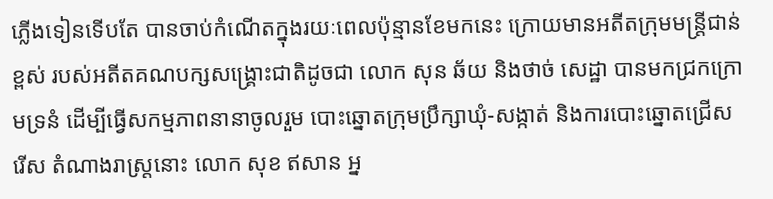ភ្លើងទៀនទើបតែ បានចាប់កំណើតក្នុងរយៈពេលប៉ុន្មានខែមកនេះ ក្រោយមានអតីតក្រុមមន្រ្តីជាន់ខ្ពស់ របស់អតីតគណបក្សសង្រ្គោះជាតិដូចជា លោក សុន ឆ័យ និងថាច់ សេដ្ឋា បានមកជ្រកក្រោមទ្រនំ ដើម្បីធ្វើសកម្មភាពនានាចូលរួម បោះឆ្នោតក្រុមប្រឹក្សាឃុំ-សង្កាត់ និងការបោះឆ្នោតជ្រើសរើស តំណាងរាស្រ្តនោះ លោក សុខ ឥសាន អ្ន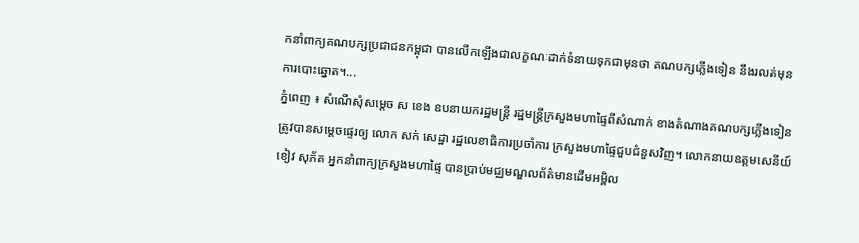កនាំពាក្យគណបក្សប្រជាជនកម្ពុជា បានលើកឡើងជាលក្ខណៈដាក់ទំនាយទុកជាមុនថា គណបក្សភ្លើងទៀន នឹងរលត់មុនការបោះឆ្នោត។...
ភ្នំពេញ ៖ សំណើសុំសម្តេច ស ខេង ឧបនាយករដ្ឋមន្រ្តី រដ្ឋមន្រ្តីក្រសួងមហាផ្ទៃពីសំណាក់ ខាងតំណាងគណបក្សភ្លើងទៀន ត្រូវបានសម្តេចផ្ទេរឲ្យ លោក សក់ សេដ្ឋា រដ្ឋលេខាធិការប្រចាំការ ក្រសួងមហាផ្ទៃជួបជំនួសវិញ។ លោកនាយឧត្តមសេនីយ៍ ខៀវ សុភ័គ អ្នកនាំពាក្យក្រសួងមហាផ្ទៃ បានប្រាប់មជ្ឈមណ្ឌលព័ត៌មានដើមអម្ពិល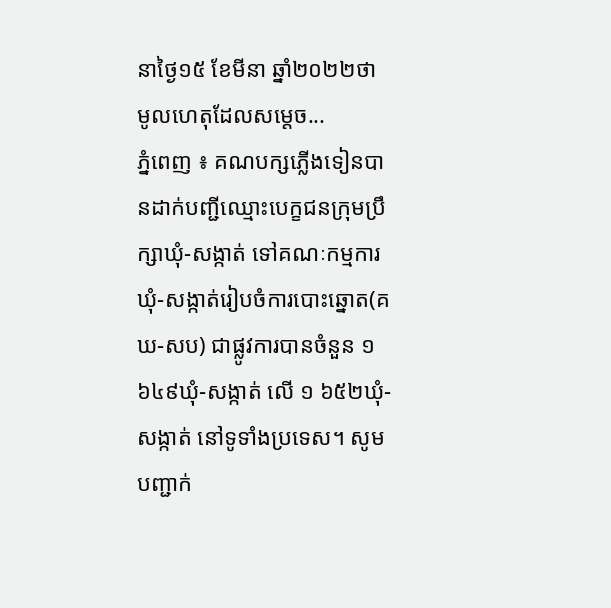នាថ្ងៃ១៥ ខែមីនា ឆ្នាំ២០២២ថា មូលហេតុដែលសម្តេច...
ភ្នំពេញ ៖ គណបក្សភ្លើងទៀនបានដាក់បញ្ជីឈ្មោះបេក្ខជនក្រុមប្រឹក្សាឃុំ-សង្កាត់ ទៅគណៈកម្មការឃុំ-សង្កាត់រៀបចំការបោះឆ្នោត(គឃ-សប) ជាផ្លូវការបានចំនួន ១ ៦៤៩ឃុំ-សង្កាត់ លើ ១ ៦៥២ឃុំ-សង្កាត់ នៅទូទាំងប្រទេស។ សូមបញ្ជាក់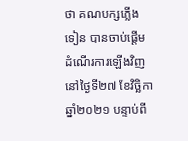ថា គណបក្សភ្លើងទៀន បានចាប់ផ្តើមដំណើរការឡើងវិញ នៅថ្ងៃទី២៧ ខែវិច្ឆិកា ឆ្នាំ២០២១ បន្ទាប់ពី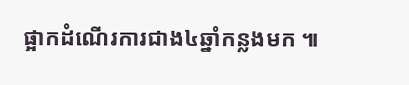ផ្អាកដំណើរការជាង៤ឆ្នាំកន្លងមក ៕